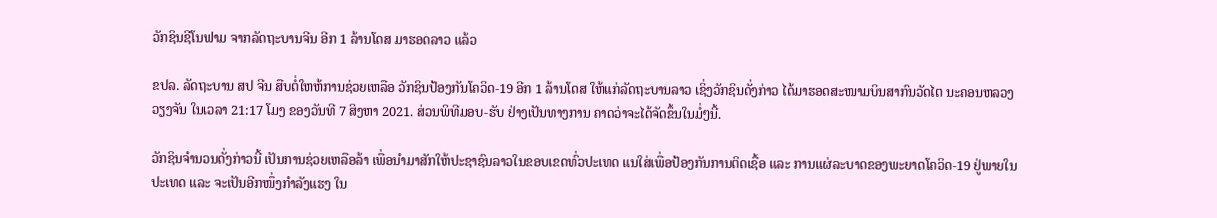ວັກຊິນຊີໂນຟາມ ຈາກລັດຖະບານຈີນ ອີກ 1 ລ້ານໂດສ ມາຮອດລາວ ແລ້ວ

ຂປລ. ລັດຖະບານ ສປ ຈີນ ສືບຕໍ່ໃຫຫ້ການຊ່ວຍເຫລືອ ວັກຊິນປ້ອງກັນໂຄວິດ-19 ອີກ 1 ລ້ານໂດສ ໃຫ້ແກ່ລັດຖະບານລາວ ເຊິ່ງວັກຊິນດັ່ງກ່າວ ໄດ້ມາຮອດສະໜາມບິນສາກົນວັດໄຕ ນະຄອນຫລວງວຽງຈັນ ໃນເວລາ 21:17 ໂມງ ຂອງວັນທີ 7 ສິງຫາ 2021. ສ່ວນພິທີມອບ-ຮັບ ຢ່າງເປັນທາງການ ຄາດວ່າຈະໄດ້ຈັດຂຶ້ນໃນມໍ່ໆນີ້.

ວັກຊິນຈຳນວນດັ່ງກ່າວນີ້ ເປັນການຊ່ວຍເຫລືອລ້າ ເພື່ອນຳມາສັກໃຫ້ປະຊາຊົນລາວໃນຂອບເຂດທົ່ວປະເທດ ແນໃສ່ເພື່ອປ້ອງກັນການຕິດເຊື້ອ ແລະ ການແຜ່ລະບາດຂອງພະຍາດໂຄວິດ-19 ຢູ່ພາຍໃນປະເທດ ແລະ ຈະເປັນອີກໜຶ່ງກຳລັງແຮງ ໃນ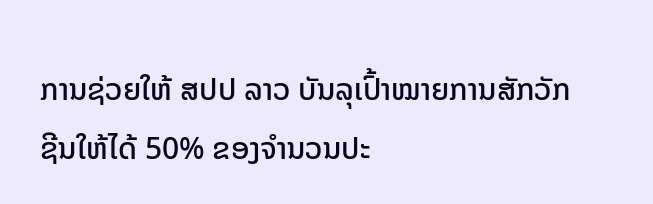ການຊ່ວຍໃຫ້ ສປປ ລາວ ບັນລຸເປົ້າໝາຍການສັກວັກຊີນໃຫ້ໄດ້ 50% ຂອງຈໍານວນປະ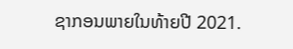ຊາກອນພາຍໃນທ້າຍປີ 2021.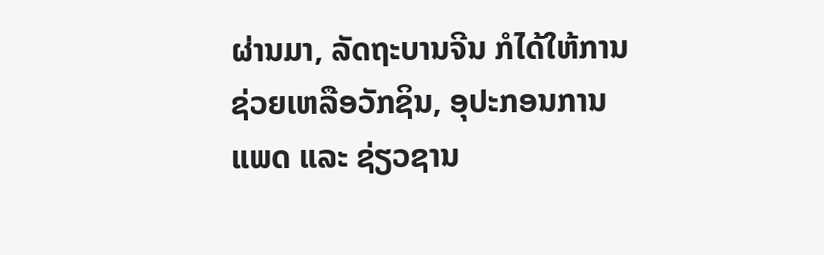ຜ່ານມາ, ລັດຖະບານຈີນ ກໍໄດ້ໃຫ້ການຊ່ວຍເຫລືອວັກຊິນ, ອຸປະກອນການແພດ ແລະ ຊ່ຽວຊານ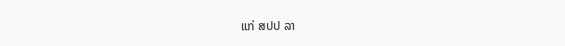ແກ່ ສປປ ລາ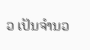ວ ເປັນຈຳນວ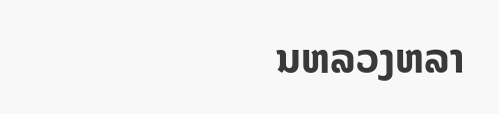ນຫລວງຫລາ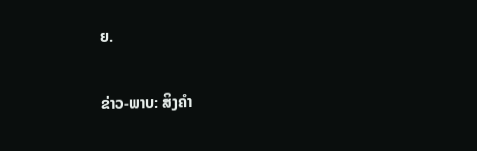ຍ.

ຂ່າວ-ພາບ: ສິງຄຳ